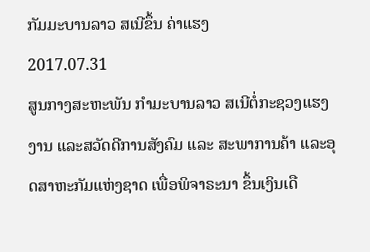ກັມມະບານລາວ ສເນີຂຶ້ນ ຄ່າແຮງ
2017.07.31
ສູນກາງສະຫະພັນ ກຳມະບານລາວ ສເນີຕໍ່ກະຊວງແຮງງານ ແລະສວັດດີການສັງຄົມ ແລະ ສະພາການຄ້າ ແລະອຸດສາຫະກັມແຫ່ງຊາດ ເພື່ອພິຈາຣະນາ ຂຶ້ນເງິນເດື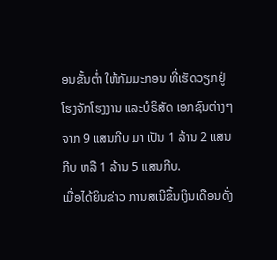ອນຂັ້ນຕ່ຳ ໃຫ້ກັມມະກອນ ທີ່ເຮັດວຽກຢູ່ ໂຮງຈັກໂຮງງານ ແລະບໍຣິສັດ ເອກຊົນຕ່າງໆ ຈາກ 9 ແສນກີບ ມາ ເປັນ 1 ລ້ານ 2 ແສນກີບ ຫລື 1 ລ້ານ 5 ແສນກີບ.
ເມື່ອໄດ້ຍິນຂ່າວ ການສເນີຂຶ້ນເງິນເດືອນດັ່ງ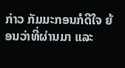ກ່າວ ກັມມະກອນກໍດີໃຈ ຍ້ອນວ່າທີ່ຜ່ານມາ ແລະ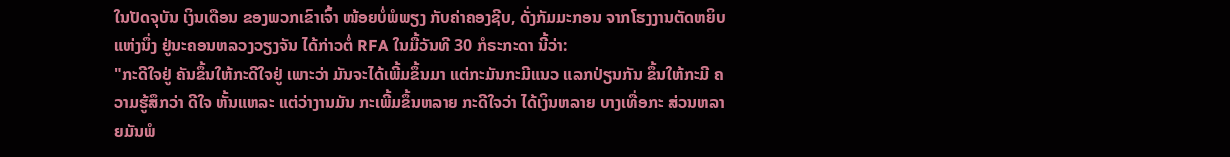ໃນປັດຈຸບັນ ເງິນເດືອນ ຂອງພວກເຂົາເຈົ້າ ໜ້ອຍບໍ່ພໍພຽງ ກັບຄ່າຄອງຊີບ, ດັ່ງກັມມະກອນ ຈາກໂຮງງານຕັດຫຍິບ ແຫ່ງນຶ່ງ ຢູ່ນະຄອນຫລວງວຽງຈັນ ໄດ້ກ່າວຕໍ່ RFA ໃນມື້ວັນທີ 30 ກໍຣະກະດາ ນີ້ວ່າ:
"ກະດີໃຈຢູ່ ຄັນຂຶ້ນໃຫ້ກະດີໃຈຢູ່ ເພາະວ່າ ມັນຈະໄດ້ເພີ້ມຂຶ້ນມາ ແຕ່ກະມັນກະມີແນວ ແລກປ່ຽນກັນ ຂຶ້ນໃຫ້ກະມີ ຄວາມຮູ້ສຶກວ່າ ດີໃຈ ຫັ້ນແຫລະ ແຕ່ວ່າງານມັນ ກະເພີ້ມຂຶ້ນຫລາຍ ກະດີໃຈວ່າ ໄດ້ເງິນຫລາຍ ບາງເທື່ອກະ ສ່ວນຫລາຍມັນພໍ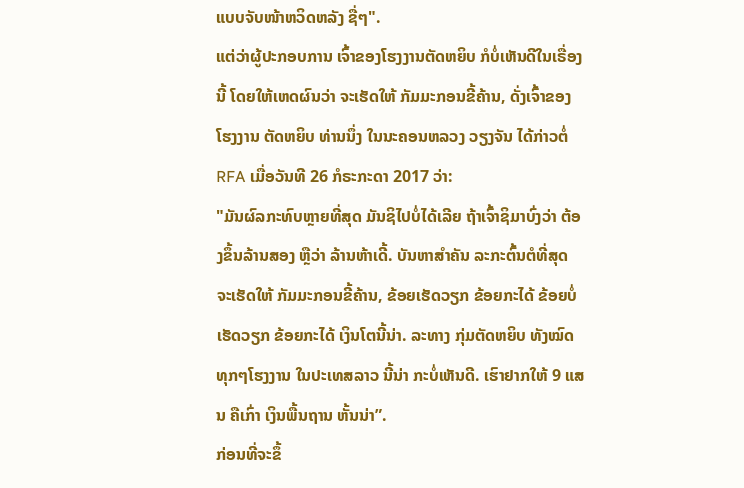ແບບຈັບໜ້າຫວິດຫລັງ ຊື່ໆ".
ແຕ່ວ່າຜູ້ປະກອບການ ເຈົ້າຂອງໂຮງງານຕັດຫຍິບ ກໍບໍ່ເຫັນດີໃນເຣື່ອງນີ້ ໂດຍໃຫ້ເຫດຜົນວ່າ ຈະເຮັດໃຫ້ ກັມມະກອນຂີ້ຄ້ານ, ດັ່ງເຈົ້າຂອງ ໂຮງງານ ຕັດຫຍິບ ທ່ານນຶ່ງ ໃນນະຄອນຫລວງ ວຽງຈັນ ໄດ້ກ່າວຕໍ່ RFA ເມື່ອວັນທີ 26 ກໍຣະກະດາ 2017 ວ່າ:
"ມັນຜົລກະທົບຫຼາຍທີ່ສຸດ ມັນຊິໄປບໍ່ໄດ້ເລີຍ ຖ້າເຈົ້າຊິມາບົ່ງວ່າ ຕ້ອງຂຶ້ນລ້ານສອງ ຫຼືວ່າ ລ້ານຫ້າເດີ້. ບັນຫາສຳຄັນ ລະກະຕົ້ນຕໍທີ່ສຸດ ຈະເຮັດໃຫ້ ກັມມະກອນຂີ້ຄ້ານ, ຂ້ອຍເຮັດວຽກ ຂ້ອຍກະໄດ້ ຂ້ອຍບໍ່ເຮັດວຽກ ຂ້ອຍກະໄດ້ ເງິນໂຕນີ້ນ່າ. ລະທາງ ກຸ່ມຕັດຫຍິບ ທັງໝົດ ທຸກໆໂຮງງານ ໃນປະເທສລາວ ນີ້ນ່າ ກະບໍ່ເຫັນດີ. ເຮົາຢາກໃຫ້ 9 ແສນ ຄືເກົ່າ ເງິນພື້ນຖານ ຫັ້ນນ່າ”.
ກ່ອນທີ່ຈະຂຶ້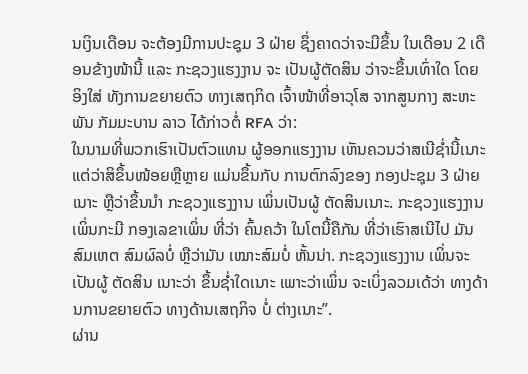ນເງິນເດືອນ ຈະຕ້ອງມີການປະຊຸມ 3 ຝ່າຍ ຊຶ່ງຄາດວ່າຈະມີຂຶ້ນ ໃນເດືອນ 2 ເດືອນຂ້າງໜ້ານີ້ ແລະ ກະຊວງແຮງງານ ຈະ ເປັນຜູ້ຕັດສິນ ວ່າຈະຂຶ້ນເທົ່າໃດ ໂດຍອິງໃສ່ ທັງການຂຍາຍຕົວ ທາງເສຖກິດ ເຈົ້າໜ້າທີ່ອາວຸໂສ ຈາກສູນກາງ ສະຫະພັນ ກັມມະບານ ລາວ ໄດ້ກ່າວຕໍ່ RFA ວ່າ:
ໃນນາມທີ່ພວກເຮົາເປັນຕົວແທນ ຜູ້ອອກແຮງງານ ເຫັນຄວນວ່າສເນີຊໍ່ານີ້ເນາະ ແຕ່ວ່າສິຂຶ້ນໜ້ອຍຫຼືຫຼາຍ ແມ່ນຂຶ້ນກັບ ການຕົກລົງຂອງ ກອງປະຊຸມ 3 ຝ່າຍເນາະ ຫຼືວ່າຂຶ້ນນຳ ກະຊວງແຮງງານ ເພິ່ນເປັນຜູ້ ຕັດສິນເນາະ. ກະຊວງແຮງງານ ເພິ່ນກະມີ ກອງເລຂາເພິ່ນ ທີ່ວ່າ ຄົ້ນຄວ້າ ໃນໂຕນີ້ຄືກັນ ທີ່ວ່າເຮົາສເນີໄປ ມັນສົມເຫຕ ສົມຜົລບໍ່ ຫຼືວ່າມັນ ເໝາະສົມບໍ່ ຫັ້ນນ່າ. ກະຊວງແຮງງານ ເພິ່ນຈະເປັນຜູ້ ຕັດສິນ ເນາະວ່າ ຂຶ້ນຊໍ່າໃດເນາະ ເພາະວ່າເພິ່ນ ຈະເບິ່ງລວມເດ້ວ່າ ທາງດ້ານການຂຍາຍຕົວ ທາງດ້ານເສຖກິຈ ບໍ່ ຕ່າງເນາະ”.
ຜ່ານ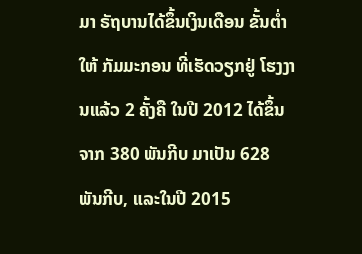ມາ ຣັຖບານໄດ້ຂຶ້ນເງິນເດືອນ ຂັ້ນຕ່ຳໃຫ້ ກັມມະກອນ ທີ່ເຮັດວຽກຢູ່ ໂຮງງານແລ້ວ 2 ຄັ້ງຄື ໃນປີ 2012 ໄດ້ຂຶ້ນຈາກ 380 ພັນກີບ ມາເປັນ 628 ພັນກີບ, ແລະໃນປີ 2015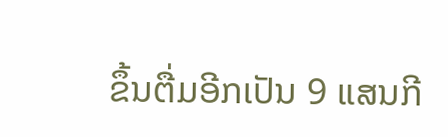ຂຶ້ນຕື່ມອີກເປັນ 9 ແສນກີ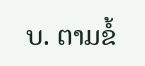ບ. ຕາມຂໍ້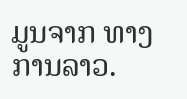ມູນຈາກ ທາງການລາວ.